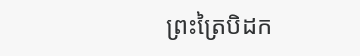ព្រះត្រៃបិដក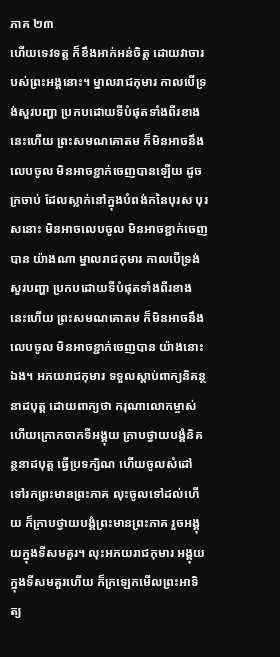ភាគ ២៣
ហើយទេវទត្ត ក៏ខឹងអាក់អន់ចិត្ត ដោយវាចារបស់ព្រះអង្គនោះ។ ម្នាលរាជកុមារ កាលបើទ្រង់សួរបញ្ហា ប្រកបដោយទីបំផុតទាំងពីរខាងនេះហើយ ព្រះសមណគោតម ក៏មិនអាចនឹងលេបចូល មិនអាចខ្ជាក់ចេញបានឡើយ ដូចក្រចាប់ ដែលស្លាក់នៅក្នុងបំពង់កនៃបុរស បុរសនោះ មិនអាចលេបចូល មិនអាចខ្ជាក់ចេញបាន យ៉ាងណា ម្នាលរាជកុមារ កាលបើទ្រង់សួរបញ្ហា ប្រកបដោយទីបំផុតទាំងពីរខាងនេះហើយ ព្រះសមណគោតម ក៏មិនអាចនឹងលេបចូល មិនអាចខ្ជាក់ចេញបាន យ៉ាងនោះឯង។ អភយរាជកុមារ ទទួលស្តាប់ពាក្យនិគន្ថនាដបុត្ត ដោយពាក្យថា ករុណាលោកម្ចាស់ ហើយក្រោកចាកទីអង្គុយ ក្រាបថ្វាយបង្គំនិគន្ថនាដបុត្ត ធ្វើប្រទក្សិណ ហើយចូលសំដៅទៅរកព្រះមានព្រះភាគ លុះចូលទៅដល់ហើយ ក៏ក្រាបថ្វាយបង្គំព្រះមានព្រះភាគ រួចអង្គុយក្នុងទីសមគួរ។ លុះអភយរាជកុមារ អង្គុយក្នុងទីសមគួរហើយ ក៏ក្រឡេកមើលព្រះអាទិត្យ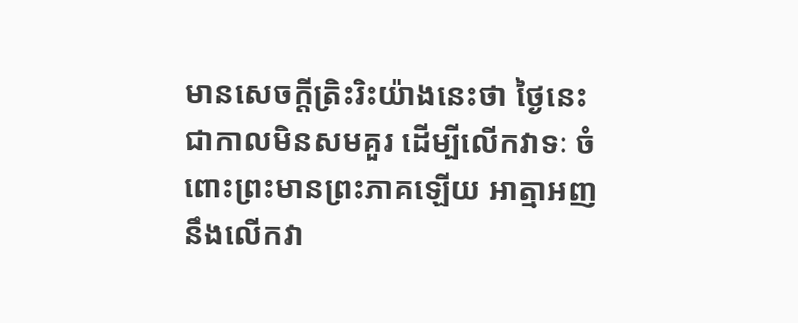មានសេចក្តីត្រិះរិះយ៉ាងនេះថា ថ្ងៃនេះជាកាលមិនសមគួរ ដើម្បីលើកវាទៈ ចំពោះព្រះមានព្រះភាគឡើយ អាត្មាអញ នឹងលើកវា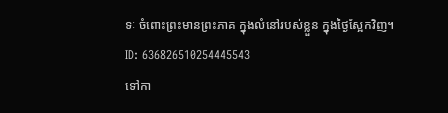ទៈ ចំពោះព្រះមានព្រះភាគ ក្នុងលំនៅរបស់ខ្លួន ក្នុងថ្ងៃស្អែកវិញ។
ID: 636826510254445543
ទៅកា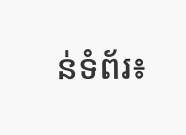ន់ទំព័រ៖